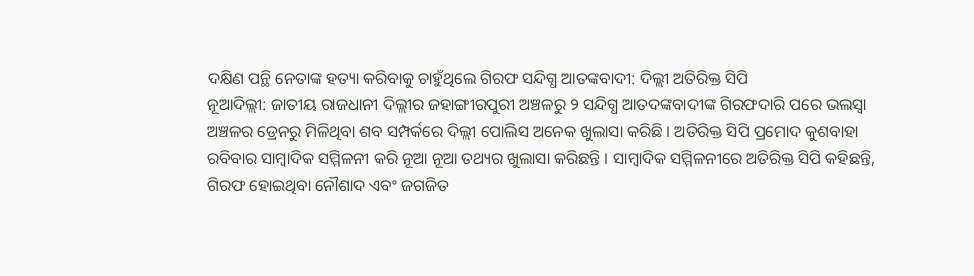ଦକ୍ଷିଣ ପନ୍ଥି ନେତାଙ୍କ ହତ୍ୟା କରିବାକୁ ଚାହୁଁଥିଲେ ଗିରଫ ସନ୍ଦିଗ୍ଧ ଆତଙ୍କବାଦୀ: ଦିଲ୍ଲୀ ଅତିରିକ୍ତ ସିପି
ନୂଆଦିଲ୍ଲୀ: ଜାତୀୟ ରାଜଧାନୀ ଦିଲ୍ଲୀର ଜହାଙ୍ଗୀରପୁରୀ ଅଞ୍ଚଳରୁ ୨ ସନ୍ଦିଗ୍ଧ ଆତଦଙ୍କବାଦୀଙ୍କ ଗିରଫଦାରି ପରେ ଭଲସ୍ୱା ଅଞ୍ଚଳର ଡ୍ରେନରୁ ମିଳିଥିବା ଶବ ସମ୍ପର୍କରେ ଦିଲ୍ଲୀ ପୋଲିସ ଅନେକ ଖୁଲାସା କରିଛି । ଅତିରିକ୍ତ ସିପି ପ୍ରମୋଦ କୁଶବାହା ରବିବାର ସାମ୍ବାଦିକ ସମ୍ମିଳନୀ କରି ନୂଆ ନୂଆ ତଥ୍ୟର ଖୁଲାସା କରିଛନ୍ତି । ସାମ୍ବାଦିକ ସମ୍ମିଳନୀରେ ଅତିରିକ୍ତ ସିପି କହିଛନ୍ତି, ଗିରଫ ହୋଇଥିବା ନୌଶାଦ ଏବଂ ଜଗଜିତ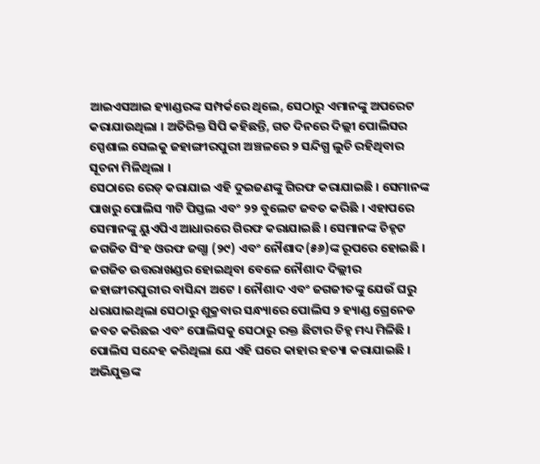ଆଇଏସଆଇ ହ୍ୟାଣ୍ଡରଙ୍କ ସମ୍ପର୍କରେ ଥିଲେ, ସେଠାରୁ ଏମାନଙ୍କୁ ଅପରେଟ କରାଯାଉଥିଲା । ଅତିରିକ୍ତ ସିପି କହିଛନ୍ତି, ଗତ ଦିନରେ ଦିଲ୍ଲୀ ପୋଲିସର ସ୍ପେଶାଲ ସେଲକୁ ଜହାଙ୍ଗୀରପୁରୀ ଅଞ୍ଚଳରେ ୨ ସନ୍ଦିଗ୍ଧ ଲୁଚି ରହିଥିବାର ସୂଚନା ମିଳିଥିଲା ।
ସେଠାରେ ରେଡ୍ କରାଯାଇ ଏହି ଦୁଇଜଣଙ୍କୁ ଗିରଫ କରାଯାଇଛି । ସେମାନଙ୍କ ପାଖରୁ ପୋଲିସ ୩ଟି ପିସ୍ତଲ ଏବଂ ୨୨ ବୁଲେଟ ଜବତ କରିଛି । ଏହାପରେ ସେମାନଙ୍କୁ ୟୁଏପିଏ ଆଧାରରେ ଗିରଫ କରାଯାଇଛି । ସେମାନଙ୍କ ଚିହ୍ନଟ ଜଗଜିତ ସିଂହ ଓରଫ ଜଗ୍ଗା (୨୯) ଏବଂ ନୌଶାଦ(୫୬)ଙ୍କ ରୂପରେ ହୋଇଛି । ଜଗଜିତ ଉତ୍ତରାଖଣ୍ଡର ହୋଇଥିବା ବେଳେ ନୌଶାଦ ଦିଲ୍ଲୀର ଜହାଙ୍ଗୀରପୁରୀର ବାସିନ୍ଦା ଅଟେ । ନୌଶାଦ ଏବଂ ଜଗଜୀତଙ୍କୁ ଯେଉଁ ଘରୁ ଧରାଯାଇଥିଲା ସେଠାରୁ ଶୁକ୍ରବାର ସନ୍ଧ୍ୟାରେ ପୋଲିସ ୨ ହ୍ୟାଣ୍ଡ ଗ୍ରେନେଡ ଜବତ କରିଛଇ ଏବଂ ପୋଲିସକୁ ସେଠାରୁ ରକ୍ତ ଛିଟାର ଚିହ୍ନ ମଧ୍ୟ ମିଳିଛି ।
ପୋଲିସ ସନ୍ଦେହ କରିଥିଲା ଯେ ଏହି ଘରେ କାହାର ହତ୍ୟା କରାଯାଇଛି । ଅଭିଯୁକ୍ତଙ୍କ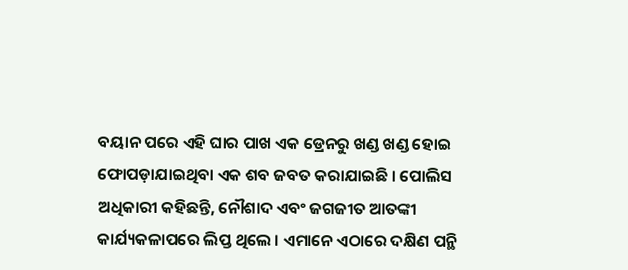ବୟାନ ପରେ ଏହି ଘାର ପାଖ ଏକ ଡ୍ରେନରୁ ଖଣ୍ଡ ଖଣ୍ଡ ହୋଇ ଫୋପଡ଼ାଯାଇଥିବା ଏକ ଶବ ଜବତ କରାଯାଇଛି । ପୋଲିସ ଅଧିକାରୀ କହିଛନ୍ତି, ନୌଶାଦ ଏବଂ ଜଗଜୀତ ଆତଙ୍କୀ କାର୍ଯ୍ୟକଳାପରେ ଲିପ୍ତ ଥିଲେ । ଏମାନେ ଏଠାରେ ଦକ୍ଷିଣ ପନ୍ଥି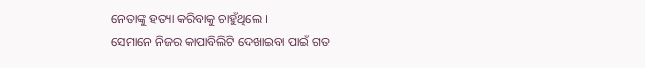ନେତାଙ୍କୁ ହତ୍ୟା କରିବାକୁ ଚାହୁଁଥିଲେ ।
ସେମାନେ ନିଜର କାପାବିଲିଟି ଦେଖାଇବା ପାଇଁ ଗତ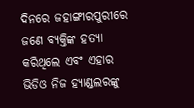ଦିନରେ ଜହାଙ୍ଗୀରପୁରୀରେ ଜଣେ ବ୍ୟକ୍ତିଙ୍କ ହତ୍ୟା କରିଥିଲେ ଏବଂ ଏହାର ଭିଡିଓ ନିଜ ହ୍ୟାଣ୍ଡଲରଙ୍କୁ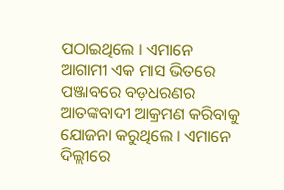ପଠାଇଥିଲେ । ଏମାନେ ଆଗାମୀ ଏକ ମାସ ଭିତରେ ପଞ୍ଜାବରେ ବଡ଼ଧରଣର ଆତଙ୍କବାଦୀ ଆକ୍ରମଣ କରିବାକୁ ଯୋଜନା କରୁଥିଲେ । ଏମାନେ ଦିଲ୍ଲୀରେ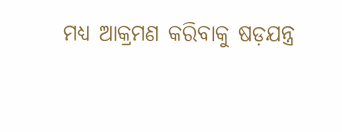ମଧ୍ୟ ଆକ୍ରମଣ କରିବାକୁ ଷଡ଼ଯନ୍ତ୍ର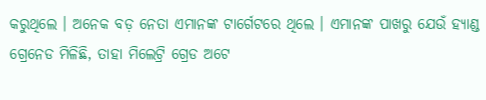କରୁଥିଲେ । ଅନେକ ବଡ଼ ନେତା ଏମାନଙ୍କ ଟାର୍ଗେଟରେ ଥିଲେ । ଏମାନଙ୍କ ପାଖରୁ ଯେଉଁ ହ୍ୟାଣ୍ଡ ଗ୍ରେନେଡ ମିଳିଛି, ତାହା ମିଲେଟ୍ରି ଗ୍ରେଡ ଅଟେ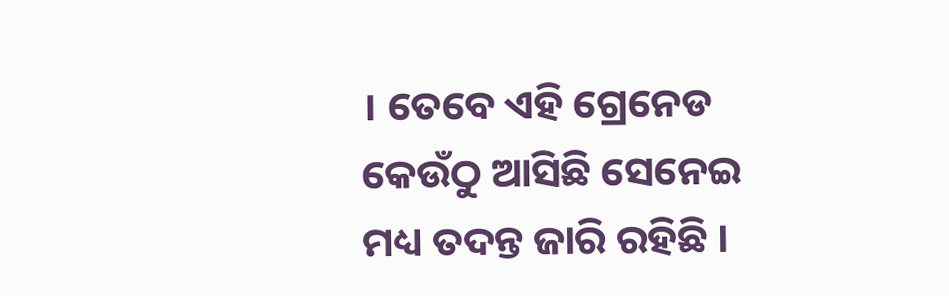। ତେବେ ଏହି ଗ୍ରେନେଡ କେଉଁଠୁ ଆସିଛି ସେନେଇ ମଧ୍ୟ ତଦନ୍ତ ଜାରି ରହିଛି ।